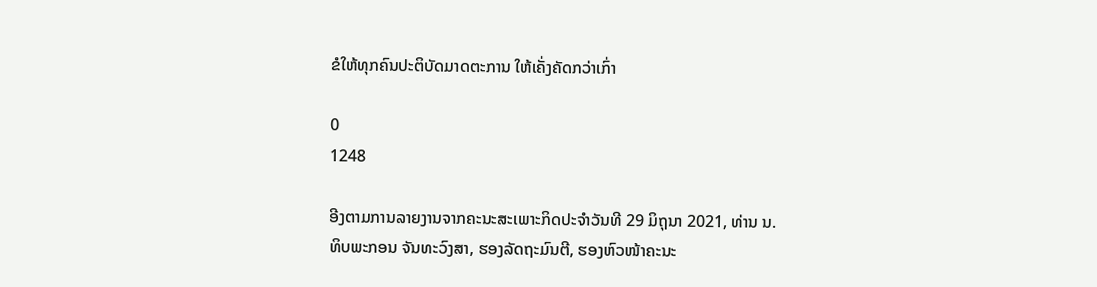ຂໍໃຫ້ທຸກຄົນປະຕິບັດມາດຕະການ ໃຫ້ເຄັ່ງຄັດກວ່າເກົ່າ

0
1248

ອີງຕາມການລາຍງານຈາກຄະນະສະເພາະກິດປະຈຳວັນທີ 29 ມິຖຸນາ 2021, ທ່ານ ນ. ທິບພະກອນ ຈັນທະວົງສາ, ຮອງລັດຖະມົນຕີ, ຮອງຫົວໜ້າຄະນະ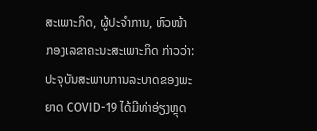ສະເພາະກິດ, ຜູ້ປະຈຳການ, ຫົວໜ້າກອງເລຂາຄະນະສະເພາະກິດ ກ່າວວ່າ: ປະຈຸບັນສະພາບການລະບາດຂອງພະຍາດ COVID-19 ໄດ້ມີທ່າອ່ຽງຫຼຸດ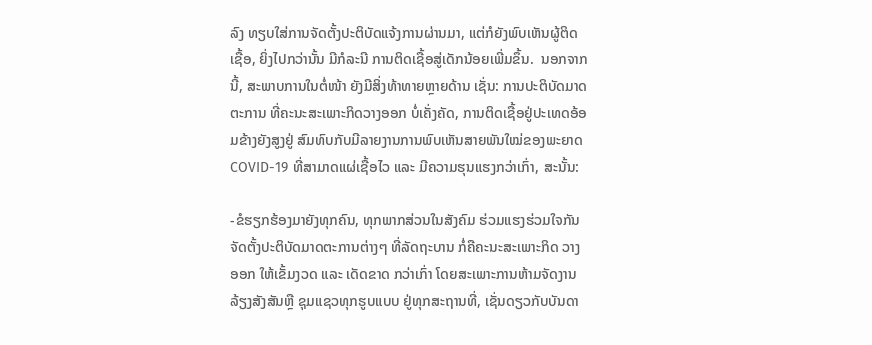ລົງ ທຽບໃສ່ການຈັດຕັ້ງປະຕິບັດແຈ້ງການຜ່ານມາ, ແຕ່ກໍຍັງພົບເຫັນຜູ້ຕິດເຊື້ອ, ຍິ່ງໄປກວ່ານັ້ນ ມີກໍລະນີ ການຕິດເຊື້ອສູ່ເດັກນ້ອຍເພີ່ມຂຶ້ນ.  ນອກຈາກນີ້, ສະພາບການໃນຕໍ່ໜ້າ ຍັງມີສິ່ງທ້າທາຍຫຼາຍດ້ານ ເຊັ່ນ: ການປະຕິບັດມາດຕະການ ທີ່ຄະນະສະເພາະກິດວາງອອກ ບໍ່ເຄັ່ງຄັດ, ການຕິດເຊື້ອຢູ່ປະເທດອ້ອມຂ້າງຍັງສູງຢູ່ ສົມທົບກັບມີລາຍງານການພົບເຫັນສາຍພັນໃໝ່ຂອງພະຍາດ COVID-19 ທີ່ສາມາດແຜ່ເຊື້ອໄວ ແລະ ມີຄວາມຮຸນແຮງກວ່າເກົ່າ, ສະນັ້ນ:

-ຂໍຮຽກຮ້ອງມາຍັງທຸກຄົນ, ທຸກພາກສ່ວນໃນສັງຄົມ ຮ່ວມແຮງຮ່ວມໃຈກັນ ຈັດຕັ້ງປະຕິບັດມາດຕະການຕ່າງໆ ທີ່ລັດຖະບານ ກໍ່ຄືຄະນະສະເພາະກິດ ວາງອອກ ໃຫ້ເຂັ້ມງວດ ແລະ ເດັດຂາດ ກວ່າເກົ່າ ໂດຍສະເພາະການຫ້າມຈັດງານລ້ຽງສັງສັນຫຼື ຊຸມແຊວທຸກຮູບແບບ ຢູ່ທຸກສະຖານທີ່, ເຊັ່ນດຽວກັບບັນດາ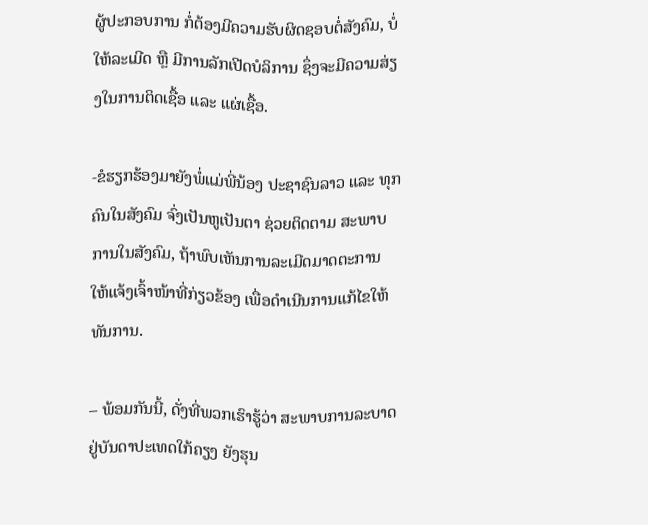ຜູ້ປະກອບການ ກໍ່ຕ້ອງມີຄວາມຮັບຜິດຊອບຕໍ່ສັງຄົມ, ບໍ່ໃຫ້ລະເມີດ ຫຼື ມີການລັກເປີດບໍລິການ ຊຶ່ງຈະມີຄວາມສ່ຽງໃນການຕິດເຊື້ອ ແລະ ແຜ່ເຊື້ອ.

-ຂໍຮຽກຮ້ອງມາຍັງພໍ່ແມ່ພີ່ນ້ອງ ປະຊາຊົນລາວ ແລະ ທຸກຄົນໃນສັງຄົມ ຈົ່ງເປັນຫູເປັນຕາ ຊ່ວຍຕິດຕາມ ສະພາບການໃນສັງຄົມ, ຖ້າພົບເຫັນການລະເມີດມາດຕະການ ໃຫ້ແຈ້ງເຈົ້າໜ້າທີ່ກ່ຽວຂ້ອງ ເພື່ອດຳເນີນການແກ້ໄຂໃຫ້ທັນການ.

– ພ້ອມກັນນີ້, ດັ່ງທີ່ພວກເຮົາຮູ້ວ່າ ສະພາບການລະບາດຢູ່ບັນດາປະເທດໃກ້ຄຽງ ຍັງຮຸນ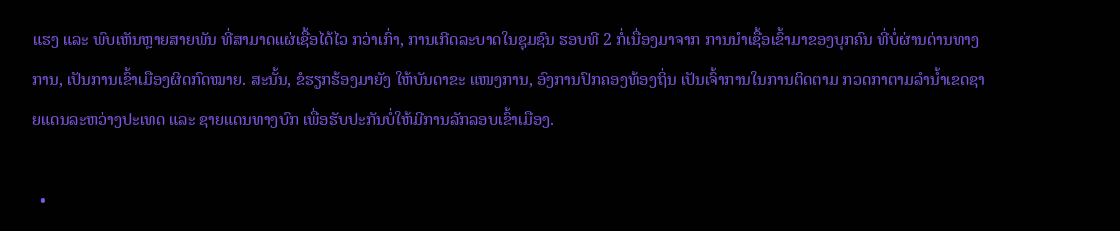ແຮງ ແລະ ພົບເຫັນຫຼາຍສາຍພັນ ທີ່ສາມາດແຜ່ເຊື້ອໄດ້ໄວ ກວ່າເກົ່າ, ການເກີດລະບາດໃນຊຸມຊົນ ຮອບທີ 2 ກໍ່ເນື່ອງມາຈາກ ການນຳເຊື້ອເຂົ້າມາຂອງບຸກຄົນ ທີ່ບໍ່ຜ່ານດ່ານທາງການ, ເປັນການເຂົ້າເມືອງຜິດກົດໝາຍ. ສະນັ້ນ, ຂໍຮຽກຮ້ອງມາຍັງ ໃຫ້ບັນດາຂະ ແໜງການ, ອົງການປົກຄອງທ້ອງຖິ່ນ ເປັນເຈົ້າການໃນການຕິດຕາມ ກວດກາຕາມລຳນ້ຳເຂດຊາຍແດນລະຫວ່າງປະເທດ ແລະ ຊາຍແດນທາງບົກ ເພື່ອຮັບປະກັນບໍ່ໃຫ້ມີການລັກລອບເຂົ້າເມືອງ.

  •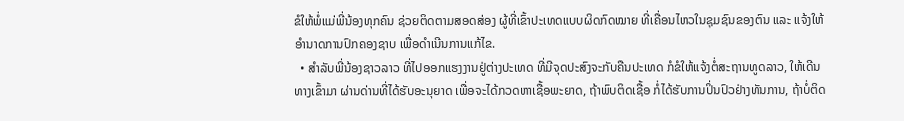ຂໍໃຫ້ພໍ່ແມ່ພີ່ນ້ອງທຸກຄົນ ຊ່ວຍຕິດຕາມສອດສ່ອງ ຜູ້ທີ່ເຂົ້າປະເທດແບບຜິດກົດໝາຍ ທີ່ເຄື່ອນໄຫວໃນຊຸມຊົນຂອງຕົນ ແລະ ແຈ້ງໃຫ້ອຳນາດການປົກຄອງຊາບ ເພື່ອດຳເນີນການແກ້ໄຂ.
  • ສຳລັບພີ່ນ້ອງຊາວລາວ ທີ່ໄປອອກແຮງງານຢູ່ຕ່າງປະເທດ ທີ່ມີຈຸດປະສົງຈະກັບຄືນປະເທດ ກໍຂໍໃຫ້ແຈ້ງຕໍ່ສະຖານທູດລາວ, ໃຫ້ເດີນທາງເຂົ້າມາ ຜ່ານດ່ານທີ່ໄດ້ຮັບອະນຸຍາດ ເພື່ອຈະໄດ້ກວດຫາເຊື້ອພະຍາດ, ຖ້າພົບຕິດເຊື້ອ ກໍ່ໄດ້ຮັບການປິ່ນປົວຢ່າງທັນການ, ຖ້າບໍ່ຕິດ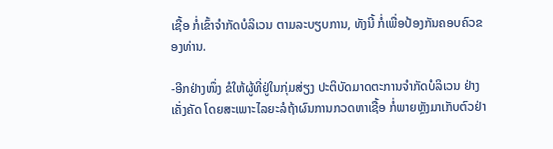ເຊື້ອ ກໍ່ເຂົ້າຈຳກັດບໍລິເວນ ຕາມລະບຽບການ, ທັງນີ້ ກໍ່ເພື່ອປ້ອງກັນຄອບຄົວຂອງທ່ານ.

-ອີກຢ່າງໜຶ່ງ ຂໍໃຫ້ຜູ້ທີ່ຢູ່ໃນກຸ່ມສ່ຽງ ປະຕິບັດມາດຕະການຈຳກັດບໍລິເວນ ຢ່າງເຄັ່ງຄັດ ໂດຍສະເພາະໄລຍະລໍຖ້າຜົນການກວດຫາເຊື້ອ ກໍ່ພາຍຫຼັງມາເກັບຕົວຢ່າ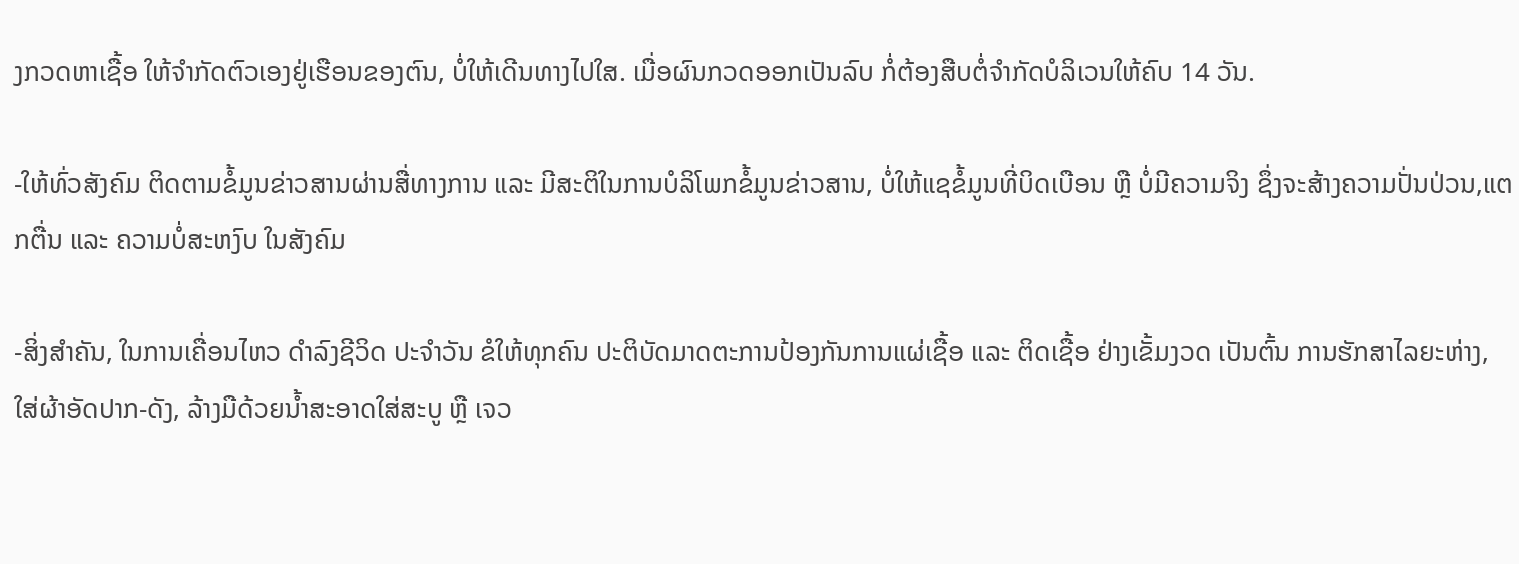ງກວດຫາເຊື້ອ ໃຫ້ຈຳກັດຕົວເອງຢູ່ເຮືອນຂອງຕົນ, ບໍ່ໃຫ້ເດີນທາງໄປໃສ. ເມື່ອຜົນກວດອອກເປັນລົບ ກໍ່ຕ້ອງສືບຕໍ່ຈຳກັດບໍລິເວນໃຫ້ຄົບ 14 ວັນ.

-ໃຫ້ທົ່ວສັງຄົມ ຕິດຕາມຂໍ້ມູນຂ່າວສານຜ່ານສື່ທາງການ ແລະ ມີສະຕິໃນການບໍລິໂພກຂໍ້ມູນຂ່າວສານ, ບໍ່ໃຫ້ແຊຂໍ້ມູນທີ່ບິດເບືອນ ຫຼື ບໍ່ມີຄວາມຈິງ ຊຶ່ງຈະສ້າງຄວາມປັ່ນປ່ວນ,ແຕກຕື່ນ ແລະ ຄວາມບໍ່ສະຫງົບ ໃນສັງຄົມ

-ສິ່ງສຳຄັນ, ໃນການເຄື່ອນໄຫວ ດຳລົງຊີວິດ ປະຈຳວັນ ຂໍໃຫ້ທຸກຄົນ ປະຕິບັດມາດຕະການປ້ອງກັນການແຜ່ເຊື້ອ ແລະ ຕິດເຊື້ອ ຢ່າງເຂັ້ມງວດ ເປັນຕົ້ນ ການຮັກສາໄລຍະຫ່າງ, ໃສ່ຜ້າອັດປາກ-ດັງ, ລ້າງມືດ້ວຍນໍ້າສະອາດໃສ່ສະບູ ຫຼື ເຈວ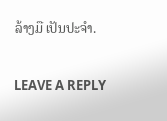ລ້າງມື ເປັນປະຈຳ.

LEAVE A REPLY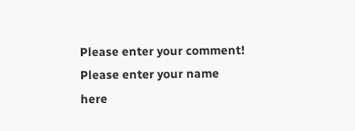Please enter your comment!
Please enter your name here